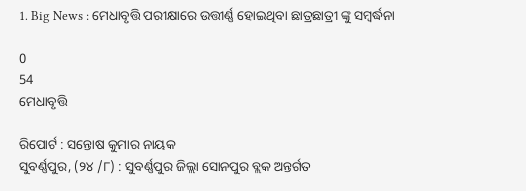1. Big News : ମେଧାବୃତ୍ତି ପରୀକ୍ଷାରେ ଉତ୍ତୀର୍ଣ୍ଣ ହୋଇଥିବା ଛାତ୍ରଛାତ୍ରୀ ଙ୍କୁ ସମ୍ବର୍ଦ୍ଧନା

0
54
ମେଧାବୃତ୍ତି

ରିପୋର୍ଟ : ସନ୍ତୋଷ କୁମାର ନାୟକ
ସୁବର୍ଣ୍ଣପୁର, (୨୪ /୮) : ସୁବର୍ଣ୍ଣପୁର ଜିଲ୍ଲା ସୋନପୁର ବ୍ଲକ ଅନ୍ତର୍ଗତ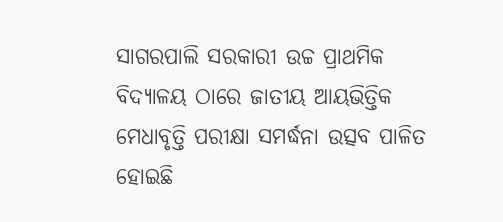ସାଗରପାଲି ସରକାରୀ ଉଚ୍ଚ ପ୍ରାଥମିକ ବିଦ୍ୟାଳୟ ଠାରେ ଜାତୀୟ ଆୟଭିତ୍ତିକ ମେଧାବୃତ୍ତି ପରୀକ୍ଷା ସମର୍ଦ୍ଧନା ଉତ୍ସବ ପାଳିତ ହୋଇଛି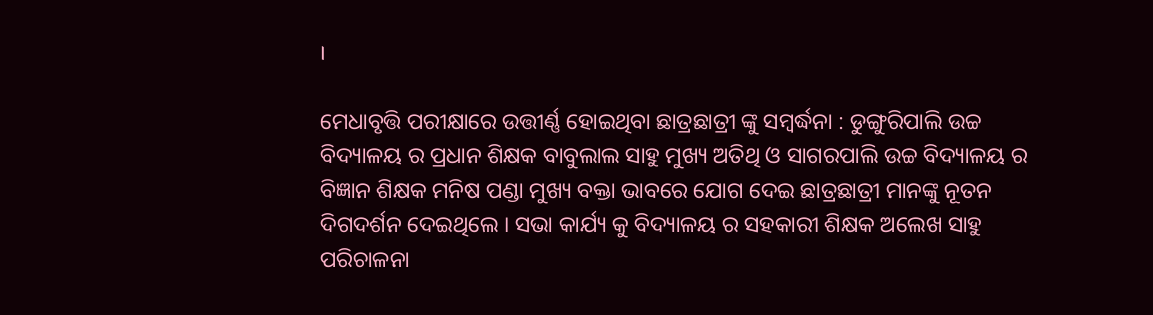।

ମେଧାବୃତ୍ତି ପରୀକ୍ଷାରେ ଉତ୍ତୀର୍ଣ୍ଣ ହୋଇଥିବା ଛାତ୍ରଛାତ୍ରୀ ଙ୍କୁ ସମ୍ବର୍ଦ୍ଧନା : ଡୁଙ୍ଗୁରିପାଲି ଉଚ୍ଚ ବିଦ୍ୟାଳୟ ର ପ୍ରଧାନ ଶିକ୍ଷକ ବାବୁଲାଲ ସାହୁ ମୁଖ୍ୟ ଅତିଥି ଓ ସାଗରପାଲି ଉଚ୍ଚ ବିଦ୍ୟାଳୟ ର ବିଜ୍ଞାନ ଶିକ୍ଷକ ମନିଷ ପଣ୍ଡା ମୁଖ୍ୟ ବକ୍ତା ଭାବରେ ଯୋଗ ଦେଇ ଛାତ୍ରଛାତ୍ରୀ ମାନଙ୍କୁ ନୂତନ ଦିଗଦର୍ଶନ ଦେଇଥିଲେ । ସଭା କାର୍ଯ୍ୟ କୁ ବିଦ୍ୟାଳୟ ର ସହକାରୀ ଶିକ୍ଷକ ଅଲେଖ ସାହୁ ପରିଚାଳନା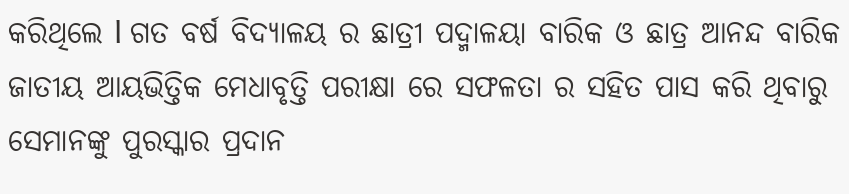କରିଥିଲେ l ଗତ ବର୍ଷ ବିଦ୍ୟାଳୟ ର ଛାତ୍ରୀ ପଦ୍ମାଳୟା ବାରିକ ଓ ଛାତ୍ର ଆନନ୍ଦ ବାରିକ ଜାତୀୟ ଆୟଭିତ୍ତିକ ମେଧାବୃତ୍ତି ପରୀକ୍ଷା ରେ ସଫଳତା ର ସହିତ ପାସ କରି ଥିବାରୁ ସେମାନଙ୍କୁ ପୁରସ୍କାର ପ୍ରଦାନ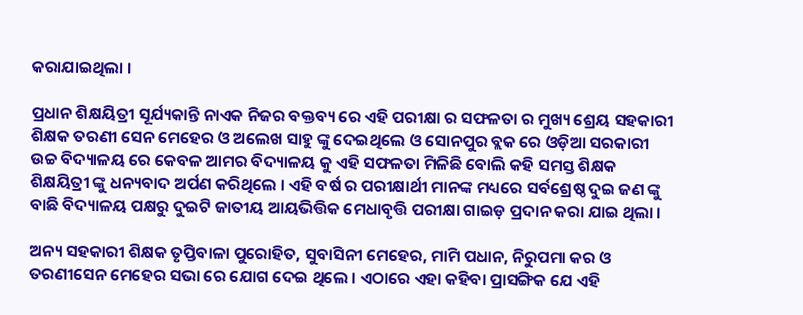କରାଯାଇଥିଲା ।

ପ୍ରଧାନ ଶିକ୍ଷୟିତ୍ରୀ ସୂର୍ଯ୍ୟକାନ୍ତି ନାଏକ ନିଜର ବକ୍ତବ୍ୟ ରେ ଏହି ପରୀକ୍ଷା ର ସଫଳତା ର ମୁଖ୍ୟ ଶ୍ରେୟ ସହକାରୀ ଶିକ୍ଷକ ତରଣୀ ସେନ ମେହେର ଓ ଅଲେଖ ସାହୁ ଙ୍କୁ ଦେଇଥିଲେ ଓ ସୋନପୁର ବ୍ଲକ ରେ ଓଡ଼ିଆ ସରକାରୀ ଉଚ୍ଚ ବିଦ୍ୟାଳୟ ରେ କେବଳ ଆମର ବିଦ୍ୟାଳୟ କୁ ଏହି ସଫଳତା ମିଳିଛି ବୋଲି କହି ସମସ୍ତ ଶିକ୍ଷକ ଶିକ୍ଷୟିତ୍ରୀ ଙ୍କୁ ଧନ୍ୟବାଦ ଅର୍ପଣ କରିଥିଲେ । ଏହି ବର୍ଷ ର ପରୀକ୍ଷାର୍ଥୀ ମାନଙ୍କ ମଧ୍ୟରେ ସର୍ବଶ୍ରେଷ୍ଠ ଦୁଇ ଜଣ ଙ୍କୁ ବାଛି ବିଦ୍ୟାଳୟ ପକ୍ଷରୁ ଦୁଇଟି ଜାତୀୟ ଆୟଭିତ୍ତିକ ମେଧାବୃତ୍ତି ପରୀକ୍ଷା ଗାଇଡ଼ ପ୍ରଦାନ କରା ଯାଇ ଥିଲା ।

ଅନ୍ୟ ସହକାରୀ ଶିକ୍ଷକ ତୃପ୍ତିବାଳା ପୁରୋହିତ, ସୁବାସିନୀ ମେହେର, ମାମି ପଧାନ, ନିରୁପମା କର ଓ ତରଣୀସେନ ମେହେର ସଭା ରେ ଯୋଗ ଦେଇ ଥିଲେ । ଏଠାରେ ଏହା କହିବା ପ୍ରାସଙ୍ଗିକ ଯେ ଏହି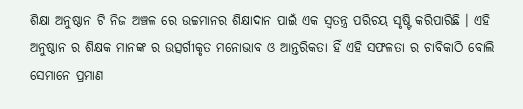ଶିକ୍ଷା ଅନୁଷ୍ଠାନ ଟି ନିଜ ଅଞ୍ଚଳ ରେ ଉଚ୍ଚମାନର ଶିକ୍ଷାଦାନ ପାଇଁ ଏକ ସ୍ୱତନ୍ତ୍ର ପରିଚୟ ସୃଷ୍ଟି କରିପାରିଛି । ଏହି ଅନୁଷ୍ଠାନ ର ଶିକ୍ଷକ ମାନଙ୍କ ର ଉତ୍ସର୍ଗୀକୃତ ମନୋଭାବ ଓ ଆନ୍ତରିକତା ହିଁ ଏହି ସଫଳତା ର ଚାବିକାଠି ବୋଲି ସେମାନେ ପ୍ରମାଣ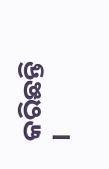କରିଛନ୍ତି ।